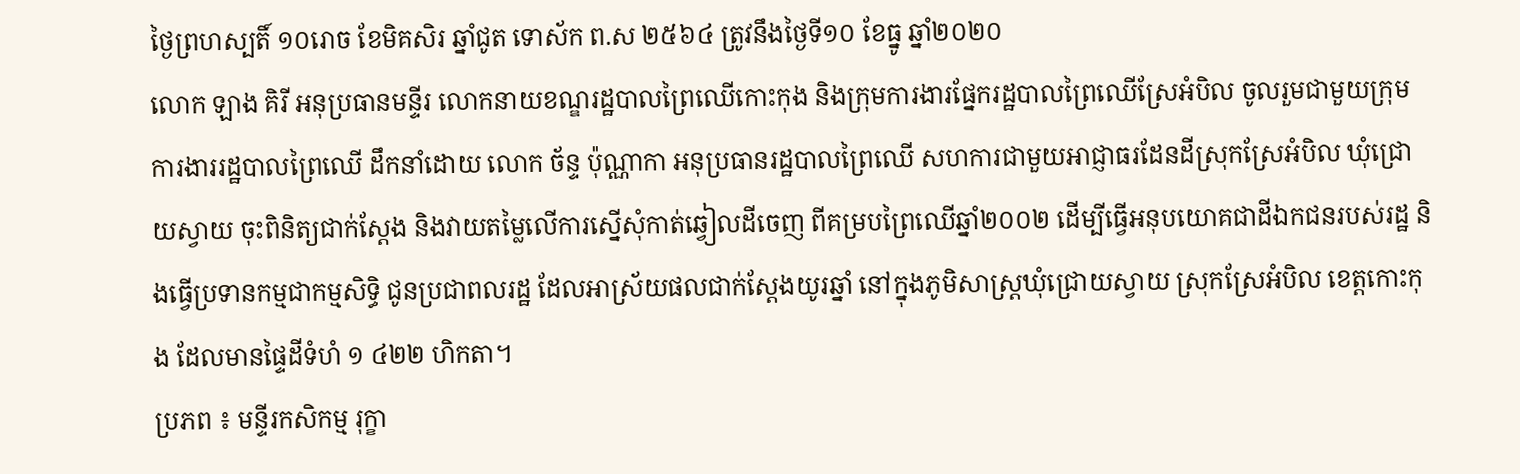ថ្ងៃព្រហស្បតិ៍ ១០រោច ខែមិគសិរ ឆ្នាំជូត ទោស័ក ព.ស ២៥៦៤ ត្រូវនឹងថ្ងៃទី១០ ខែធ្នូ ឆ្នាំ២០២០
លោក ឡាង គិរី អនុប្រធានមន្ទីរ លោកនាយខណ្ឌរដ្ឋបាលព្រៃឈើកោះកុង និងក្រុមការងារផ្នែករដ្ឋបាលព្រៃឈើស្រែអំបិល ចូលរួមជាមួយក្រុមការងាររដ្ឋបាលព្រៃឈើ ដឹកនាំដោយ លោក ច័ន្ទ ប៉ុណ្ណាកា អនុប្រធានរដ្ឋបាលព្រៃឈើ សហការជាមួយអាជ្ញាធរដែនដីស្រុកស្រែអំបិល ឃុំជ្រោយស្វាយ ចុះពិនិត្យជាក់ស្ដែង និងវាយតម្លៃលើការស្នើសុំកាត់ឆ្វៀលដីចេញ ពីគម្របព្រៃឈើឆ្នាំ២០០២ ដើម្បីធ្វើអនុបយោគជាដីឯកជនរបស់រដ្ឋ និងធ្វើប្រទានកម្មជាកម្មសិទ្ធិ ជូនប្រជាពលរដ្ឋ ដែលអាស្រ័យផលជាក់ស្តែងយូរឆ្នាំ នៅក្នុងភូមិសាស្ត្រឃុំជ្រោយស្វាយ ស្រុកស្រែអំបិល ខេត្តកោះកុង ដែលមានផ្ទៃដីទំហំ ១ ៤២២ ហិកតា។
ប្រភព ៖ មន្ទីរកសិកម្ម រុក្ខា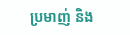ប្រមាញ់ និង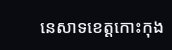នេសាទខេត្តកោះកុង